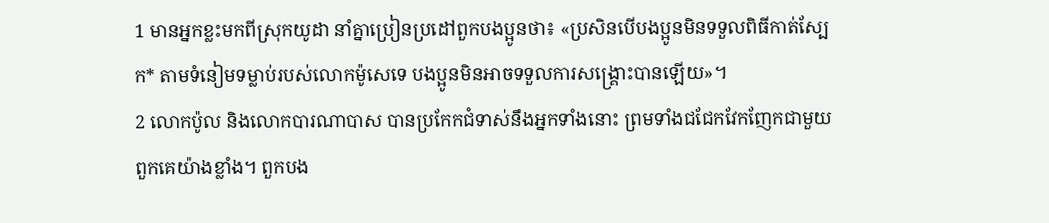1 មានអ្នកខ្លះមកពីស្រុកយូដា នាំគ្នាប្រៀនប្រដៅពួកបងប្អូនថា៖ «ប្រសិនបើបងប្អូនមិនទទួលពិធីកាត់ស្បែក* តាមទំនៀមទម្លាប់របស់លោកម៉ូសេទេ បងប្អូនមិនអាចទទួលការសង្គ្រោះបានឡើយ»។
2 លោកប៉ូល និងលោកបារណាបាស បានប្រកែកជំទាស់នឹងអ្នកទាំងនោះ ព្រមទាំងជជែកវែកញែកជាមួយពួកគេយ៉ាងខ្លាំង។ ពួកបង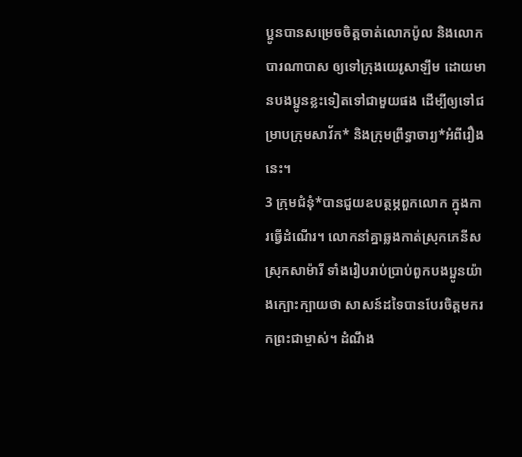ប្អូនបានសម្រេចចិត្តចាត់លោកប៉ូល និងលោកបារណាបាស ឲ្យទៅក្រុងយេរូសាឡឹម ដោយមានបងប្អូនខ្លះទៀតទៅជាមួយផង ដើម្បីឲ្យទៅជម្រាបក្រុមសាវ័ក* និងក្រុមព្រឹទ្ធាចារ្យ*អំពីរឿងនេះ។
3 ក្រុមជំនុំ*បានជួយឧបត្ថម្ភពួកលោក ក្នុងការធ្វើដំណើរ។ លោកនាំគ្នាឆ្លងកាត់ស្រុកភេនីស ស្រុកសាម៉ារី ទាំងរៀបរាប់ប្រាប់ពួកបងប្អូនយ៉ាងក្បោះក្បាយថា សាសន៍ដទៃបានបែរចិត្តមករកព្រះជាម្ចាស់។ ដំណឹង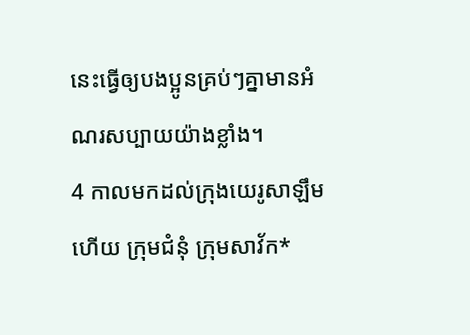នេះធ្វើឲ្យបងប្អូនគ្រប់ៗគ្នាមានអំណរសប្បាយយ៉ាងខ្លាំង។
4 កាលមកដល់ក្រុងយេរូសាឡឹមហើយ ក្រុមជំនុំ ក្រុមសាវ័ក*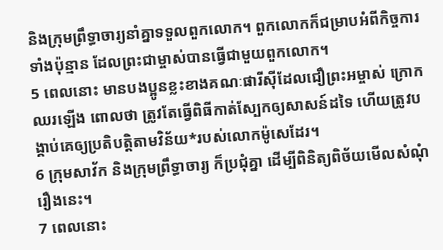និងក្រុមព្រឹទ្ធាចារ្យនាំគ្នាទទួលពួកលោក។ ពួកលោកក៏ជម្រាបអំពីកិច្ចការទាំងប៉ុន្មាន ដែលព្រះជាម្ចាស់បានធ្វើជាមួយពួកលោក។
5 ពេលនោះ មានបងប្អូនខ្លះខាងគណៈផារីស៊ីដែលជឿព្រះអម្ចាស់ ក្រោកឈរឡើង ពោលថា ត្រូវតែធ្វើពិធីកាត់ស្បែកឲ្យសាសន៍ដទៃ ហើយត្រូវបង្គាប់គេឲ្យប្រតិបត្តិតាមវិន័យ*របស់លោកម៉ូសេដែរ។
6 ក្រុមសាវ័ក និងក្រុមព្រឹទ្ធាចារ្យ ក៏ប្រជុំគ្នា ដើម្បីពិនិត្យពិច័យមើលសំណុំរឿងនេះ។
7 ពេលនោះ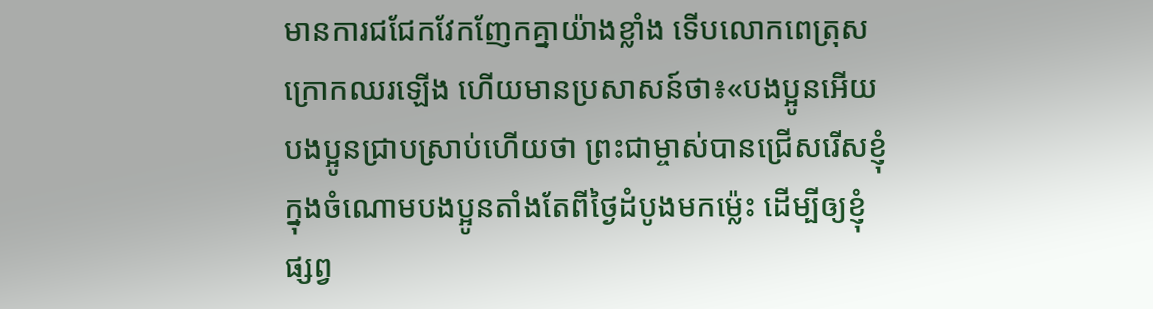មានការជជែកវែកញែកគ្នាយ៉ាងខ្លាំង ទើបលោកពេត្រុសក្រោកឈរឡើង ហើយមានប្រសាសន៍ថា៖«បងប្អូនអើយ បងប្អូនជ្រាបស្រាប់ហើយថា ព្រះជាម្ចាស់បានជ្រើសរើសខ្ញុំ ក្នុងចំណោមបងប្អូនតាំងតែពីថ្ងៃដំបូងមកម៉្លេះ ដើម្បីឲ្យខ្ញុំផ្សព្វ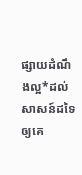ផ្សាយដំណឹងល្អ*ដល់សាសន៍ដទៃ ឲ្យគេ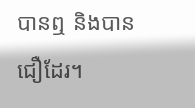បានឮ និងបានជឿដែរ។